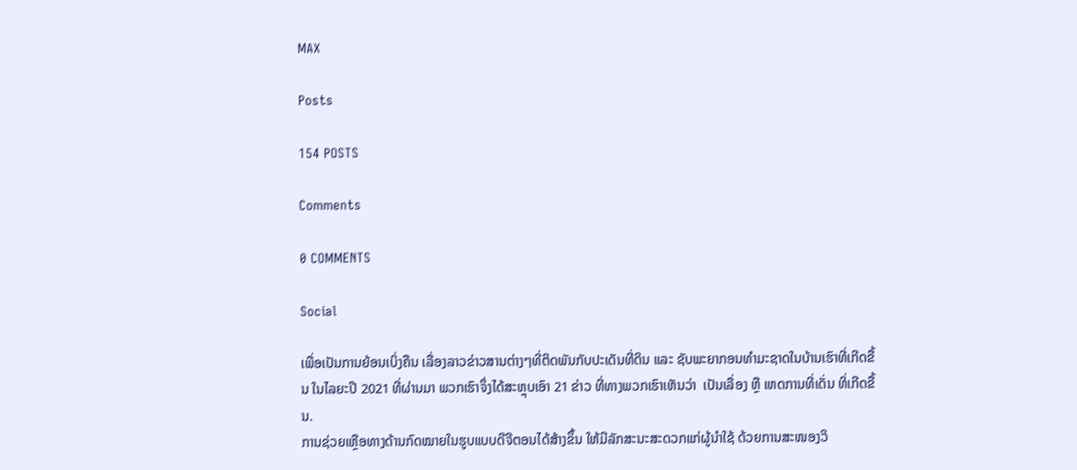MAX

Posts

154 POSTS

Comments

0 COMMENTS

Social

ເພື່ອເປັນການຍ້ອນເບິ່ງຄືນ ເລື່ອງລາວຂ່າວສານຕ່າງໆທີ່ຕິດພັນກັບປະເດັນທີ່ດິນ ແລະ ຊັບພະຍາກອນທໍາມະຊາດໃນບ້ານເຮົາທີ່ເກີດຂື້ນ ໃນໄລຍະປີ 2021 ທີ່ຜ່ານມາ ພວກເຮົາຈຶ່ງໄດ້ສະຫຼຸບເອົາ 21 ຂ່າວ ທີ່ທາງພວກເຮົາເຫັນວ່າ  ເປັນເລື່ອງ ຫຼື ເຫດການທີ່ເດັ່ນ ທິ່ເກີດຂື້ນ.
ການຊ່ວຍເຫຼືອທາງດ້ານກົດໝາຍໃນຮູບແບບດີຈີຕອນໄດ້ສ້າງຂຶ້ນ ໃຫ້ມີລັກສະນະສະດວກແກ່ຜູ້ນໍາໃຊ້ ດ້ວຍການສະໜອງວິ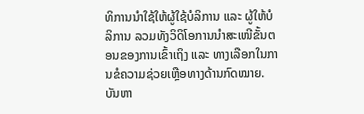ທິການນໍາໃຊ້ໃຫ້ຜູ້ໃຊ້ບໍລິການ ແລະ ຜູ້ໃຫ້ບໍລິການ ລວມທັງວິດິໂອການນໍາສະເໜີຂັ້ນຕອນຂອງການເຂົ້າເຖິງ ແລະ ທາງເລືອກໃນການຂໍຄວາມຊ່ວຍເຫຼືອທາງດ້ານກົດໝາຍ.
ບັນຫາ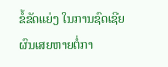ຂໍ້ຂັດແຍ່ງ ໃນການຊົດເຊີຍຜົນເສຍຫາຍຕໍ່ກາ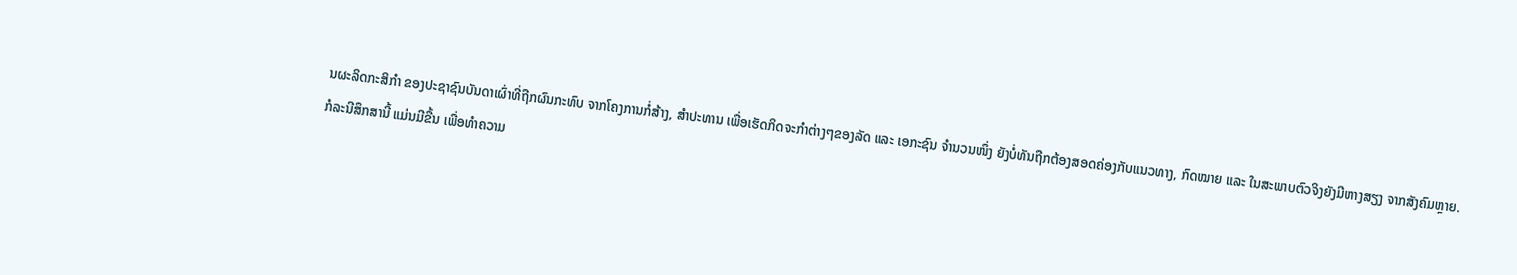ນຜະລິດກະສິກໍາ ຂອງປະຊາຊົນບັນດາເຜົ່າທີ່ຖືກຜົນກະທົບ ຈາກໂຄງການກໍ່ສ້າງ, ສໍາປະທານ ເພື່ອເຮັດກິດຈະກໍາຕ່າງໆຂອງລັດ ແລະ ເອກະຊົນ ຈໍານວນໜຶ່ງ ຍັງບໍ່ທັນຖືກຕ້ອງສອດຄ່ອງກັບແນວທາງ, ກົດໝາຍ ແລະ ໃນສະພາບຕົວຈິງຍັງມີຫາງສຽງ ຈາກສັງຄົມຫຼາຍ.
ກໍລະນີສຶກສານີ້ ແມ່ນມີຂື້ນ ເພື່ອທໍາຄວາມ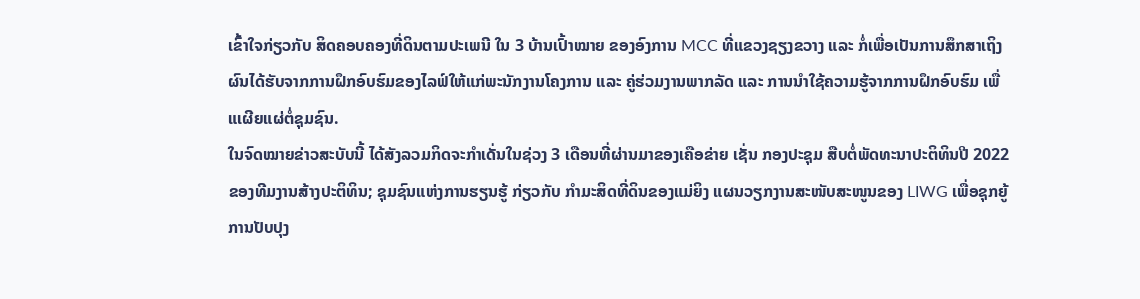ເຂົ້າໃຈກ່ຽວກັບ ສິດຄອບຄອງທີ່ດິນຕາມປະເພນີ ໃນ 3 ບ້ານເປົ້າໝາຍ ຂອງອົງການ MCC ທີ່ແຂວງຊຽງຂວາງ ແລະ ກໍ່ເພື່ອເປັນການສຶກສາເຖິງຜົນໄດ້ຮັບຈາກການຝຶກອົບຮົມຂອງໄລຟ໌ໃຫ້ແກ່ພະນັກງານໂຄງການ ແລະ ຄູ່ຮ່ວມງານພາກລັດ ແລະ ການນໍາໃຊ້ຄວາມຮູ້ຈາກການຝຶກອົບຮົມ ເພື່ແເຜີຍແຜ່ຕໍ່ຊຸມຊົນ.
ໃນຈົດໝາຍຂ່າວສະບັບນີ້ ໄດ້ສັງລວມກິດຈະກໍາເດັ່ນໃນຊ່ວງ 3 ເດືອນທີ່ຜ່ານມາຂອງເຄືອຂ່າຍ ເຊັ່ນ ກອງປະຊຸມ ສືບຕໍ່ພັດທະນາປະຕິທິນປີ 2022 ຂອງທີມງານສ້າງປະຕິທິນ; ຊຸມຊົນແຫ່ງການຮຽນຮູ້ ກ່ຽວກັບ ກໍາມະສິດທີ່ດິນຂອງແມ່ຍິງ ແຜນວຽກງານສະໜັບສະໜູນຂອງ LIWG ເພື່ອຊຸກຍູ້ການປັບປຸງ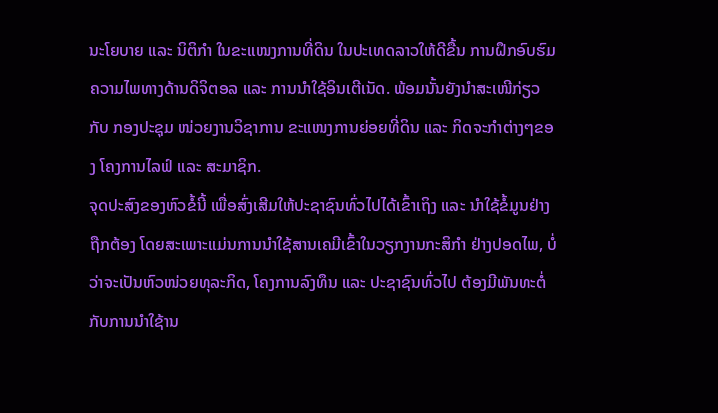ນະໂຍບາຍ ແລະ ນິຕິກໍາ ໃນຂະແໜງການທີ່ດິນ ໃນປະເທດລາວໃຫ້ດີຂື້ນ ການຝຶກອົບຮົມ ຄວາມໄພທາງດ້ານດິຈິຕອລ ແລະ ການນໍາໃຊ້ອິນເຕີເນັດ. ພ້ອມນັ້ນຍັງນໍາສະເໜີກ່ຽວກັບ ກອງປະຊຸມ ໜ່ວຍງານວິຊາການ ຂະແໜງການຍ່ອຍທີ່ດິນ ແລະ ກິດຈະກໍາຕ່າງໆຂອງ ໂຄງການໄລຟ໌ ແລະ ສະມາຊິກ.
ຈຸດປະສົງຂອງຫົວຂໍ້ນີ້ ເພື່ອສົ່ງເສີມໃຫ້ປະຊາຊົນທົ່ວໄປໄດ້ເຂົ້າເຖິງ ແລະ ນຳໃຊ້ຂໍ້ມູນຢ່າງຖືກຕ້ອງ ໂດຍສະເພາະແມ່ນການນຳໃຊ້ສານເຄມີເຂົ້າໃນວຽກງານກະສິກຳ ຢ່າງປອດໄພ, ບໍ່ວ່າຈະເປັນຫົວໜ່ວຍທຸລະກິດ, ໂຄງການລົງທຶນ ແລະ ປະຊາຊົນທົ່ວໄປ ຕ້ອງມີພັນທະຕໍ່ກັບການນຳໃຊ້ານ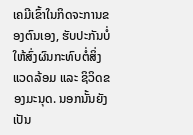ເຄມີເຂົ້າໃນກິດຈະການຂອງຕົນເອງ, ຮັບປະກັນບໍ່ໃຫ້ສົ່ງຜົນກະທົບຕໍ່ສິ່ງແວດລ້ອມ ແລະ ຊິວິດຂອງມະນຸດ. ນອກນັ້ນຍັງເປັນ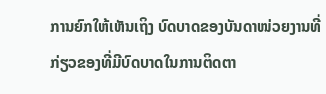ການຍົກໃຫ້ເຫັນເຖິງ ບົດບາດຂອງບັນດາໜ່ວຍງານທີ່ກ່ຽວຂອງທີ່ມີບົດບາດໃນການຕິດຕາ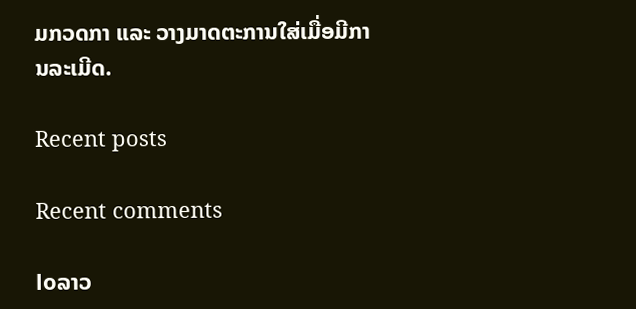ມກວດກາ ແລະ ວາງມາດຕະການໃສ່ເມື່ອມີການລະເມີດ.

Recent posts

Recent comments

loລາວ